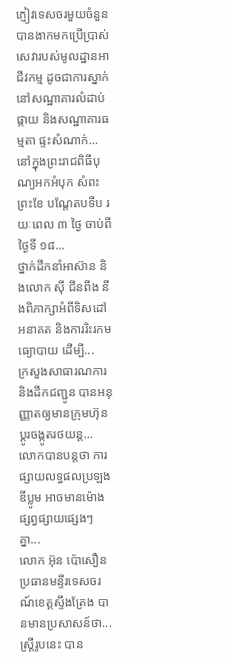ភ្ញៀវទេសចរមួយចំនួនបានងាកមកប្រើប្រាស់សេវារបស់មូលដ្ឋានអាជីវកម្ម ដូចជាការស្នាក់នៅសណ្ឋាគារលំដាប់ផ្កាយ និងសណ្ឋាគារធម្មតា ផ្ទះសំណាក់...
នៅក្នុងព្រះរាជពិធីបុណ្យអកអំបុក សំពះព្រះខែ បណ្តែតបទីប រយៈពេល ៣ ថ្ងៃ ចាប់ពីថ្ងៃទី ១៨...
ថ្នាក់ដឹកនាំអាស៊ាន និងលោក ស៊ី ជីនពីង នឹងពិភាក្សាអំពីទិសដៅអនាគត និងការរិះរកមធ្យោបាយ ដើម្បី...
ក្រសួងសាធារណការ និងដឹកជញ្ជូន បានអនុញ្ញាតឲ្យមានក្រុមហ៊ុន ប្តូរចង្កូតរថយន្ត...
លោកបានបន្តថា ការផ្សាយលទ្ធផលប្រឡងឌីប្លូម អាចមានម៉ោងផ្សព្វផ្សាយផ្សេងៗ គ្នា...
លោក អ៊ុន ប៉ោសឿន ប្រធានមន្ទីរទេសចរណ៍ខេត្តស្ទឹងត្រែង បានមានប្រសាសន៍ថា...
ស្ត្រីរូបនេះ បាន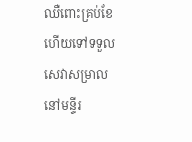ឈឺពោះគ្រប់ខែ ហើយទៅទទួលសេវាសម្រាល នៅមន្ទីរ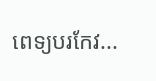ពេទ្យបរកែវ...